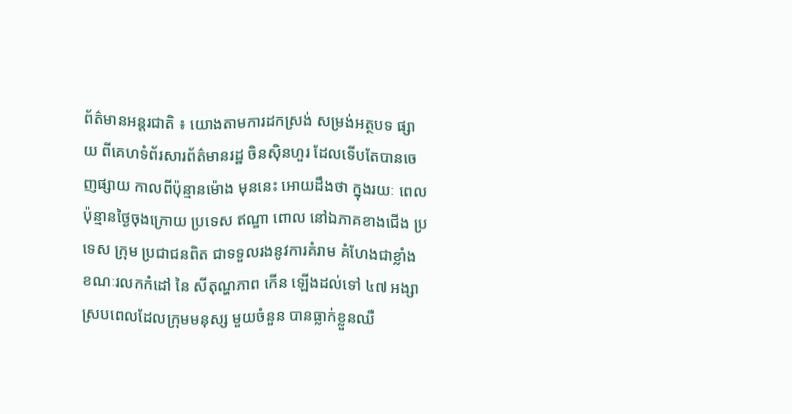ព័ត៌មានអន្តរជាតិ ៖ យោងតាមការដកស្រង់ សម្រង់អត្ថបទ ផ្សាយ ពីគេហទំព័រសារព័ត៌មានរដ្ឋ ចិនស៊ិនហួរ ដែលទើបតែបានចេញផ្សាយ កាលពីប៉ុន្មានម៉ោង មុននេះ អោយដឹងថា ក្នុងរយៈ ពេលប៉ុន្មានថ្ងៃចុងក្រោយ ប្រទេស ឥណ្ឌា ពោល នៅឯភាគខាងជើង ប្រទេស ក្រុម ប្រជាជនពិត ជាទទួលរងនូវការគំរាម គំហែងជាខ្លាំង ខណៈរលកកំដៅ នៃ សីតុណ្ហភាព កើន ឡើងដល់ទៅ ៤៧ អង្សា ស្របពេលដែលក្រុមមនុស្ស មួយចំនួន បានធ្លាក់ខ្លួនឈឺ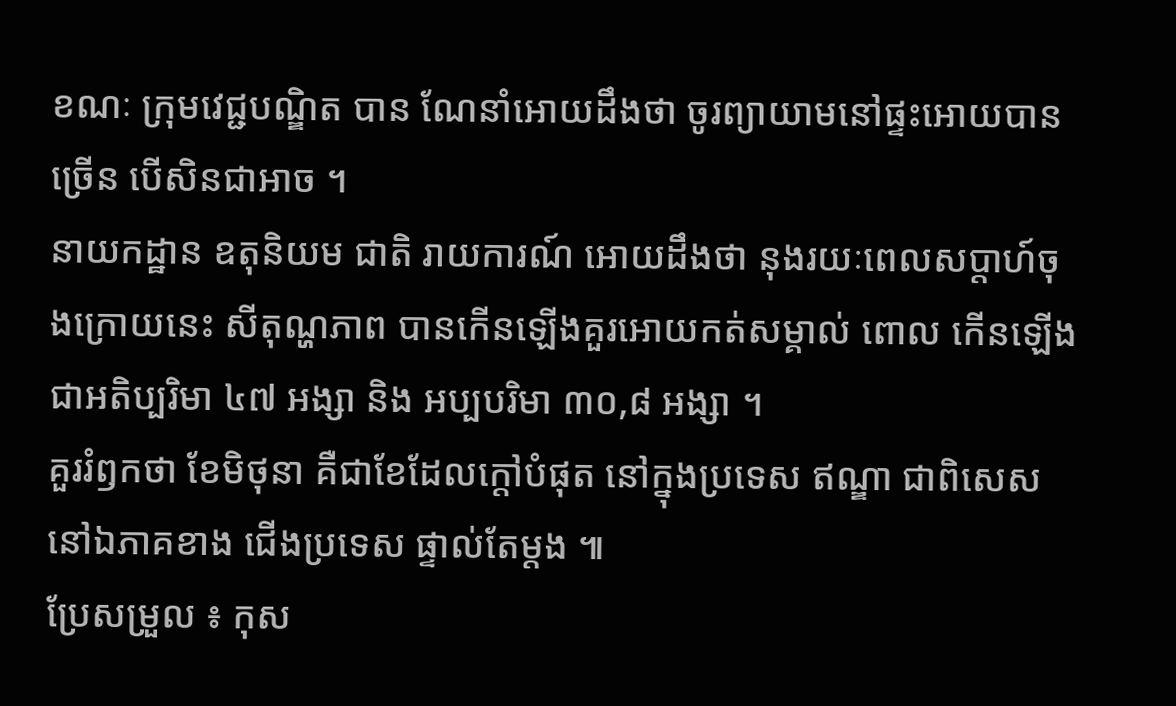ខណៈ ក្រុមវេជ្ជបណ្ឌិត បាន ណែនាំអោយដឹងថា ចូរព្យាយាមនៅផ្ទះអោយបានច្រើន បើសិនជាអាច ។
នាយកដ្ឋាន ឧតុនិយម ជាតិ រាយការណ៍ អោយដឹងថា នុងរយៈពេលសប្តាហ៍ចុងក្រោយនេះ សីតុណ្ហភាព បានកើនឡើងគួរអោយកត់សម្គាល់ ពោល កើនឡើងជាអតិប្បរិមា ៤៧ អង្សា និង អប្បបរិមា ៣០,៨ អង្សា ។
គួររំឭកថា ខែមិថុនា គឺជាខែដែលក្តៅបំផុត នៅក្នុងប្រទេស ឥណ្ឌា ជាពិសេស នៅឯភាគខាង ជើងប្រទេស ផ្ទាល់តែម្តង ៕
ប្រែសម្រួល ៖ កុស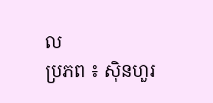ល
ប្រភព ៖ ស៊ិនហួរ